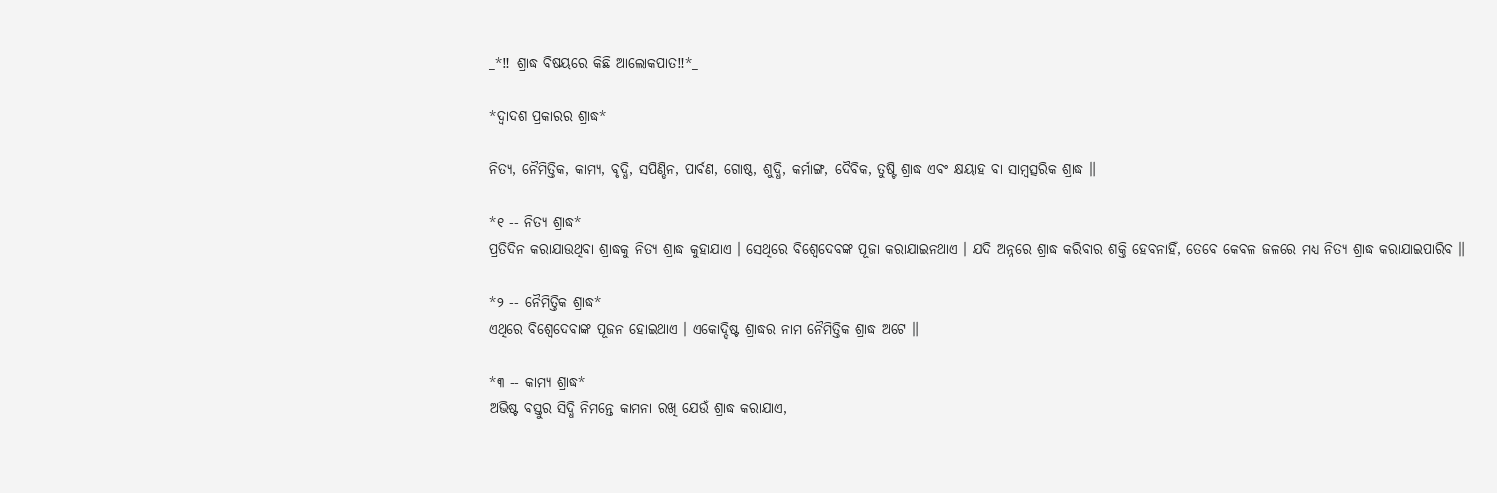_*‼ ଶ୍ରାଦ୍ଧ ବିଷୟରେ କିଛି ଆଲୋକପାତ‼*_

*ଦ୍ବାଦଶ ପ୍ରକାରର ଶ୍ରାଦ୍ଧ*

ନିତ୍ୟ, ନୈମିତ୍ତିକ, କାମ୍ୟ, ବୃଦ୍ଧି, ସପିଣ୍ଡିନ, ପାର୍ବଣ, ଗୋଷ୍ଠ, ଶୁଦ୍ଧି, କର୍ମାଙ୍ଗ, ଦୈବିକ, ତୁଷ୍ଟି ଶ୍ରାଦ୍ଧ ଏବଂ କ୍ଷୟାହ ବା ସାମ୍ବତ୍ସରିକ ଶ୍ରାଦ୍ଧ ॥

*୧ -- ନିତ୍ୟ ଶ୍ରାଦ୍ଧ*
ପ୍ରତିଦିନ କରାଯାଉଥିବା ଶ୍ରାଦ୍ଧକୁ ନିତ୍ୟ ଶ୍ରାଦ୍ଧ କୁହାଯାଏ । ସେଥିରେ ବିଶ୍ବେଦେବଙ୍କ ପୂଜା କରାଯାଇନଥାଏ । ଯଦି ଅନ୍ନରେ ଶ୍ରାଦ୍ଧ କରିବାର ଶକ୍ତି ହେବନାହିଁ, ତେବେ କେବଳ ଜଳରେ ମଧ୍ୟ ନିତ୍ୟ ଶ୍ରାଦ୍ଧ କରାଯାଇପାରିବ ॥

*୨ -- ନୈମିତ୍ତିକ ଶ୍ରାଦ୍ଧ*
ଏଥିରେ ବିଶ୍ବେଦେବାଙ୍କ ପୂଜନ ହୋଇଥାଏ । ଏକୋଦ୍ଦିଷ୍ଟ ଶ୍ରାଦ୍ଧର ନାମ ନୈମିତ୍ତିକ ଶ୍ରାଦ୍ଧ ଅଟେ ॥

*୩ -- କାମ୍ୟ ଶ୍ରାଦ୍ଧ*
ଅଭିଷ୍ଟ ବସ୍ତୁର ସିଦ୍ଧି ନିମନ୍ତେ କାମନା ରଖି ଯେଉଁ ଶ୍ରାଦ୍ଧ କରାଯାଏ,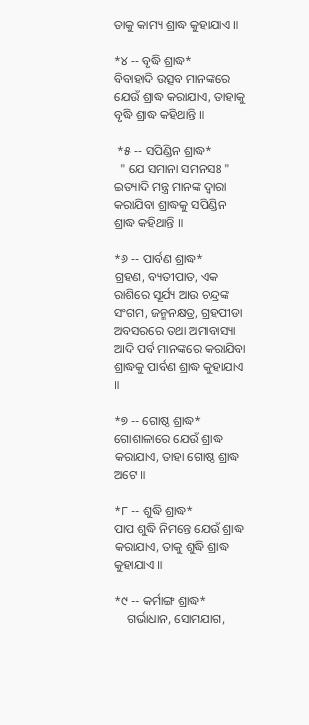ତାକୁ କାମ୍ୟ ଶ୍ରାଦ୍ଧ କୁହାଯାଏ ॥

*୪ -- ବୃଦ୍ଧି ଶ୍ରାଦ୍ଧ*
ବିବାହାଦି ଉତ୍ସବ ମାନଙ୍କରେ ଯେଉଁ ଶ୍ରାଦ୍ଧ କରାଯାଏ, ତାହାକୁ ବୃଦ୍ଧି ଶ୍ରାଦ୍ଧ କହିଥାନ୍ତି ॥

 *୫ -- ସପିଣ୍ଡିନ ଶ୍ରାଦ୍ଧ*
  " ଯେ ସମାନା ସମନସଃ " ଇତ୍ୟାଦି ମନ୍ତ୍ର ମାନଙ୍କ ଦ୍ଵାରା କରାଯିବା ଶ୍ରାଦ୍ଧକୁ ସପିଣ୍ଡିନ ଶ୍ରାଦ୍ଧ କହିଥାନ୍ତି ॥

*୬ -- ପାର୍ବଣ ଶ୍ରାଦ୍ଧ*
ଗ୍ରହଣ, ବ୍ୟତୀପାତ, ଏକ ରାଶିରେ ସୂର୍ଯ୍ୟ ଆଉ ଚନ୍ଦ୍ରଙ୍କ ସଂଗମ, ଜନ୍ମନକ୍ଷତ୍ର, ଗ୍ରହପୀଡା ଅବସରରେ ତଥା ଅମାବାସ୍ୟା ଆଦି ପର୍ବ ମାନଙ୍କରେ କରାଯିବା ଶ୍ରାଦ୍ଧକୁ ପାର୍ବଣ ଶ୍ରାଦ୍ଧ କୁହାଯାଏ ॥

*୭ -- ଗୋଷ୍ଠ ଶ୍ରାଦ୍ଧ*
ଗୋଶାଳାରେ ଯେଉଁ ଶ୍ରାଦ୍ଧ କରାଯାଏ, ତାହା ଗୋଷ୍ଠ ଶ୍ରାଦ୍ଧ ଅଟେ ॥

*୮ -- ଶୁଦ୍ଧି ଶ୍ରାଦ୍ଧ*
ପାପ ଶୁଦ୍ଧି ନିମନ୍ତେ ଯେଉଁ ଶ୍ରାଦ୍ଧ କରାଯାଏ, ତାକୁ ଶୁଦ୍ଧି ଶ୍ରାଦ୍ଧ କୁହାଯାଏ ॥

*୯ -- କର୍ମାଙ୍ଗ ଶ୍ରାଦ୍ଧ*
    ଗର୍ଭାଧାନ, ସୋମଯାଗ,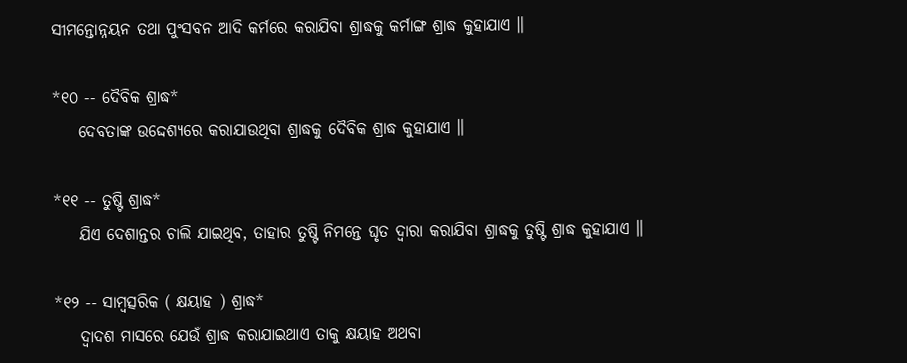ସୀମନ୍ତୋନ୍ନୟନ ତଥା ପୁଂସବନ ଆଦି କର୍ମରେ କରାଯିବା ଶ୍ରାଦ୍ଧକୁ କର୍ମାଙ୍ଗ ଶ୍ରାଦ୍ଧ କୁହାଯାଏ ॥

*୧୦ -- ଦୈବିକ ଶ୍ରାଦ୍ଧ*
    ଦେବତାଙ୍କ ଉଦ୍ଦେଶ୍ୟରେ କରାଯାଉଥିବା ଶ୍ରାଦ୍ଧକୁ ଦୈବିକ ଶ୍ରାଦ୍ଧ କୁହାଯାଏ ॥

*୧୧ -- ତୁଷ୍ଟି ଶ୍ରାଦ୍ଧ*
    ଯିଏ ଦେଶାନ୍ତର ଚାଲି ଯାଇଥିବ, ତାହାର ତୁଷ୍ଟି ନିମନ୍ତେ ଘୃତ ଦ୍ଵାରା କରାଯିବା ଶ୍ରାଦ୍ଧକୁ ତୁଷ୍ଟି ଶ୍ରାଦ୍ଧ କୁହାଯାଏ ॥

*୧୨ -- ସାମ୍ବତ୍ସରିକ ( କ୍ଷୟାହ ) ଶ୍ରାଦ୍ଧ*
    ଦ୍ବାଦଶ ମାସରେ ଯେଉଁ ଶ୍ରାଦ୍ଧ କରାଯାଇଥାଏ ତାକୁ କ୍ଷୟାହ ଅଥବା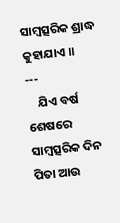ସାମ୍ବତ୍ସରିକ ଶ୍ରାଦ୍ଧ କୁହାଯାଏ ॥
---
    ଯିଏ ବର୍ଷ ଶେଷରେ ସାମ୍ବତ୍ସରିକ ଦିନ ପିତା ଆଉ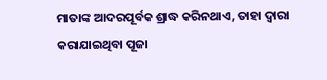ମାତାଙ୍କ ଆଦରପୂର୍ବକ ଶ୍ରାଦ୍ଧ କରିନଥାଏ, ତାହା ଦ୍ଵାରା କରାଯାଇଥିବା ପୂଜା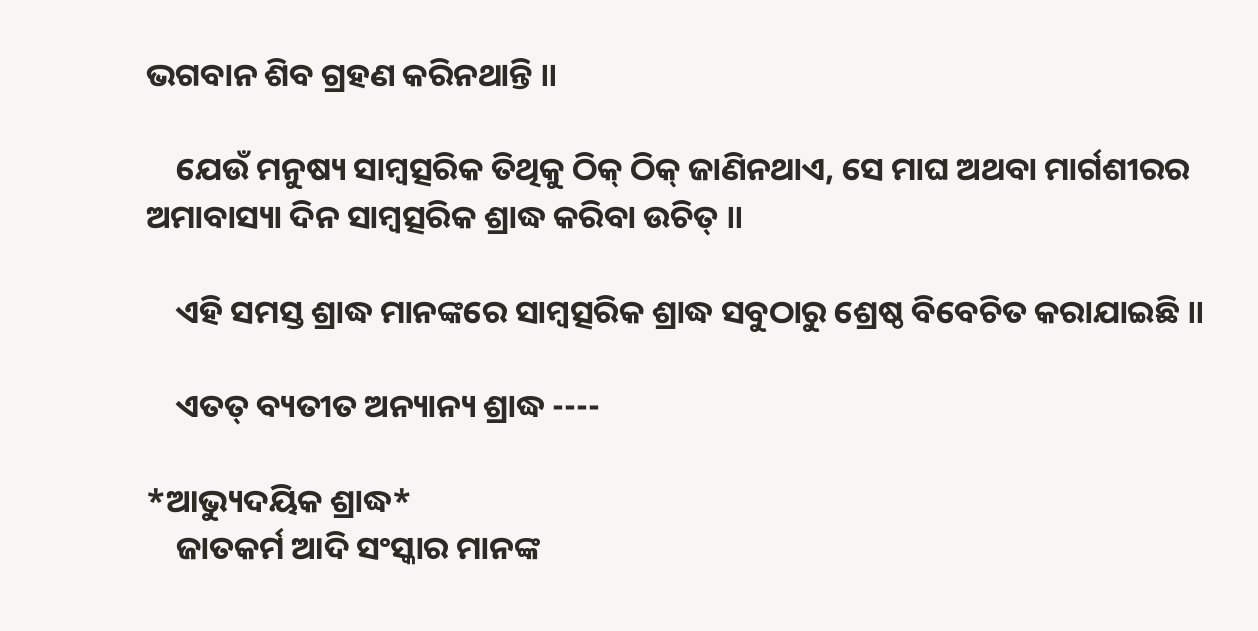ଭଗବାନ ଶିବ ଗ୍ରହଣ କରିନଥାନ୍ତି ॥

    ଯେଉଁ ମନୁଷ୍ୟ ସାମ୍ବତ୍ସରିକ ତିଥିକୁ ଠିକ୍ ଠିକ୍ ଜାଣିନଥାଏ, ସେ ମାଘ ଅଥବା ମାର୍ଗଶୀରର ଅମାବାସ୍ୟା ଦିନ ସାମ୍ବତ୍ସରିକ ଶ୍ରାଦ୍ଧ କରିବା ଉଚିତ୍ ॥

    ଏହି ସମସ୍ତ ଶ୍ରାଦ୍ଧ ମାନଙ୍କରେ ସାମ୍ବତ୍ସରିକ ଶ୍ରାଦ୍ଧ ସବୁଠାରୁ ଶ୍ରେଷ୍ଠ ବିବେଚିତ କରାଯାଇଛି ॥

    ଏତତ୍ ବ୍ୟତୀତ ଅନ୍ୟାନ୍ୟ ଶ୍ରାଦ୍ଧ ----

*ଆଭ୍ୟୁଦୟିକ ଶ୍ରାଦ୍ଧ*
    ଜାତକର୍ମ ଆଦି ସଂସ୍କାର ମାନଙ୍କ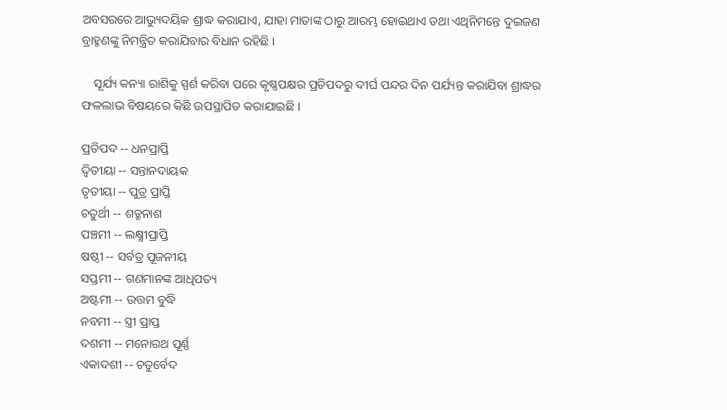ଅବସରରେ ଆଭ୍ୟୁଦୟିକ ଶ୍ରାଦ୍ଧ କରାଯାଏ, ଯାହା ମାତାଙ୍କ ଠାରୁ ଆରମ୍ଭ ହୋଇଥାଏ ତଥା ଏଥିନିମନ୍ତେ ଦୁଇଜଣ ବ୍ରାହ୍ମଣଙ୍କୁ ନିମନ୍ତ୍ରିତ କରାଯିବାର ବିଧାନ ରହିଛି ।

    ସୂର୍ଯ୍ୟ କନ୍ୟା ରାଶିକୁ ସ୍ପର୍ଶ କରିବା ପରେ କୃଷ୍ଣପକ୍ଷର ପ୍ରତିପଦରୁ ଦୀର୍ଘ ପନ୍ଦର ଦିନ ପର୍ଯ୍ୟନ୍ତ କରାଯିବା ଶ୍ରାଦ୍ଧର ଫଳଲାଭ ବିଷୟରେ କିଛି ଉପସ୍ଥାପିତ କରାଯାଇଛି ।

ପ୍ରତିପଦ -- ଧନପ୍ରାପ୍ତି
ଦ୍ବିତୀୟା -- ସନ୍ତାନଦାୟକ
ତୃତୀୟା -- ପୁତ୍ର ପ୍ରାପ୍ତି
ଚତୁର୍ଥୀ -- ଶତ୍ରୁନାଶ
ପଞ୍ଚମୀ -- ଲକ୍ଷ୍ମୀପ୍ରାପ୍ତି
ଷଷ୍ଠୀ -- ସର୍ବତ୍ର ପୂଜନୀୟ
ସପ୍ତମୀ -- ଗଣମାନଙ୍କ ଆଧିପତ୍ୟ
ଅଷ୍ଟମୀ -- ଉତ୍ତମ ବୁଦ୍ଧି
ନବମୀ -- ସ୍ତ୍ରୀ ପ୍ରାପ୍ତ
ଦଶମୀ -- ମନୋରଥ ପୂର୍ଣ୍ଣ
ଏକାଦଶୀ -- ଚତୁର୍ବେଦ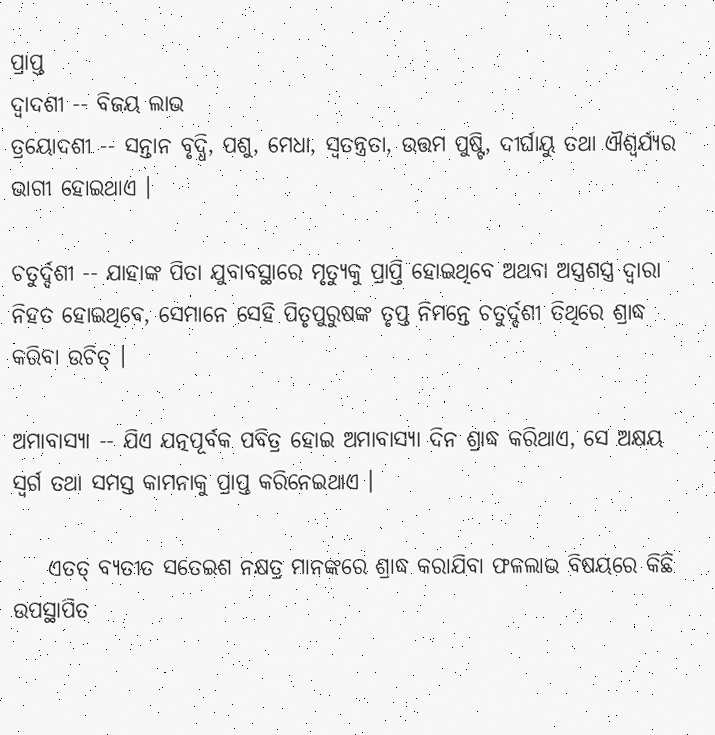ପ୍ରାପ୍ତ
ଦ୍ବାଦଶୀ -- ବିଜୟ ଲାଭ
ତ୍ରୟୋଦଶୀ -- ସନ୍ତାନ ବୃଦ୍ଧି, ପଶୁ, ମେଧା, ସ୍ବତନ୍ତ୍ରତା, ଉତ୍ତମ ପୁଷ୍ଟି, ଦୀର୍ଘାୟୁ ତଥା ଐଶ୍ୱର୍ଯ୍ୟର ଭାଗୀ ହୋଇଥାଏ ।

ଚତୁର୍ଦ୍ଦଶୀ -- ଯାହାଙ୍କ ପିତା ଯୁବାବସ୍ଥାରେ ମୃତ୍ୟୁକୁ ପ୍ରାପ୍ତି ହୋଇଥିବେ ଅଥବା ଅସ୍ତ୍ରଶସ୍ତ୍ର ଦ୍ଵାରା ନିହତ ହୋଇଥିବେ, ସେମାନେ ସେହି ପିତୃପୁରୁଷଙ୍କ ତୃପ୍ତ ନିମନ୍ତେ ଚତୁର୍ଦ୍ଦଶୀ ତିଥିରେ ଶ୍ରାଦ୍ଧ କରିବା ଉଚିତ୍ ।

ଅମାବାସ୍ୟା -- ଯିଏ ଯତ୍ନପୂର୍ବକ ପବିତ୍ର ହୋଇ ଅମାବାସ୍ୟା ଦିନ ଶ୍ରାଦ୍ଧ କରିଥାଏ, ସେ ଅକ୍ଷୟ ସ୍ବର୍ଗ ତଥା ସମସ୍ତ କାମନାକୁ ପ୍ରାପ୍ତ କରିନେଇଥାଏ ।

    ଏତତ୍ ବ୍ୟତୀତ ସତେଇଶ ନକ୍ଷତ୍ର ମାନଙ୍କରେ ଶ୍ରାଦ୍ଧ କରାଯିବା ଫଳଲାଭ ବିଷୟରେ କିଛି ଉପସ୍ଥାପିତ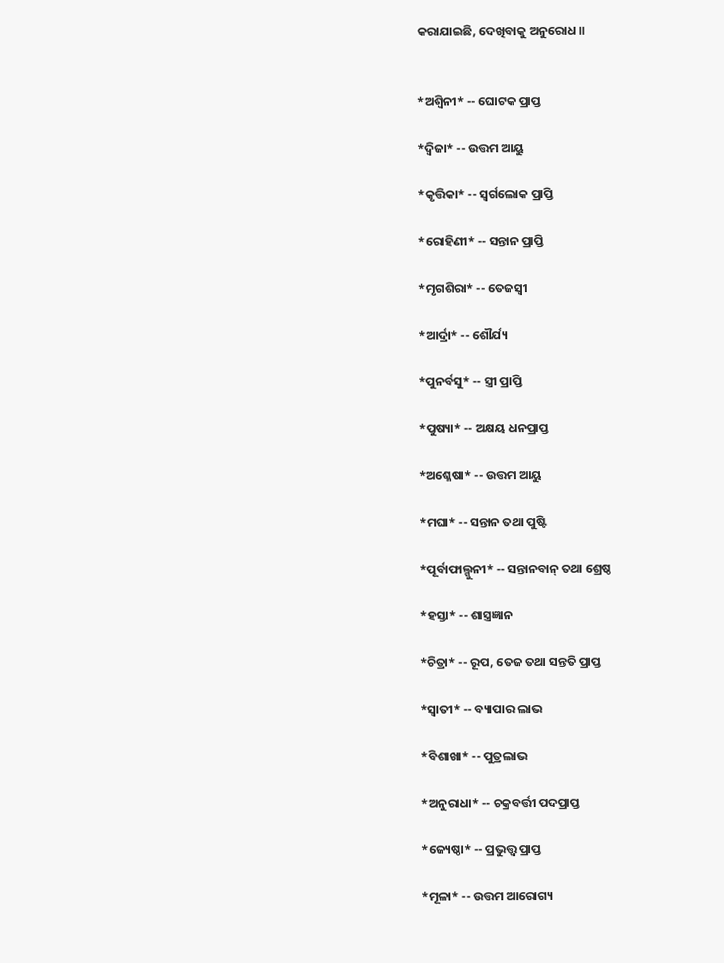କରାଯାଇଛି, ଦେଖିବାକୁ ଅନୁରୋଧ ॥


*ଅଶ୍ବିନୀ* -- ଘୋଟକ ପ୍ରାପ୍ତ

*ଦ୍ଵିଜା* -- ଉତ୍ତମ ଆୟୁ

*କୃତ୍ତିକା* -- ସ୍ବର୍ଗଲୋକ ପ୍ରାପ୍ତି

*ରୋହିଣୀ* -- ସନ୍ତାନ ପ୍ରାପ୍ତି

*ମୃଗଶିରା* -- ତେଜସ୍ଵୀ

*ଆର୍ଦ୍ରା* -- ଶୌର୍ଯ୍ୟ

*ପୁନର୍ବସୁ* -- ସ୍ତ୍ରୀ ପ୍ରାପ୍ତି

*ପୁଷ୍ୟା* -- ଅକ୍ଷୟ ଧନପ୍ରାପ୍ତ

*ଅଶ୍ଳେଷା* -- ଉତ୍ତମ ଆୟୁ

*ମଘା* -- ସନ୍ତାନ ତଥା ପୁଷ୍ଟି

*ପୂର୍ବାଫାଲ୍ଗୁନୀ* -- ସନ୍ତାନବାନ୍ ତଥା ଶ୍ରେଷ୍ଠ

*ହସ୍ତା* -- ଶାସ୍ତ୍ରଜ୍ଞାନ

*ଚିତ୍ରା* -- ରୂପ, ତେଜ ତଥା ସନ୍ତତି ପ୍ରାପ୍ତ

*ସ୍ବାତୀ* -- ବ୍ୟାପାର ଲାଭ

*ବିଶାଖା* -- ପୁତ୍ରଲାଭ

*ଅନୁରାଧା* -- ଚକ୍ରବର୍ତ୍ତୀ ପଦପ୍ରାପ୍ତ

*ଜ୍ୟେଷ୍ଠା* -- ପ୍ରଭୁତ୍ତ୍ବ ପ୍ରାପ୍ତ

*ମୂଳା* -- ଉତ୍ତମ ଆରୋଗ୍ୟ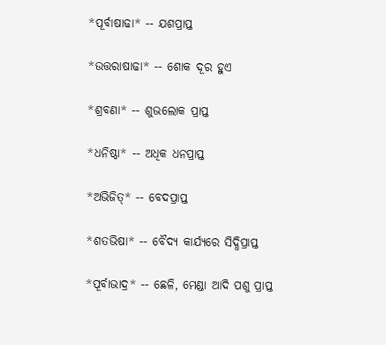*ପୂର୍ବାଷାଢା* -- ଯଶପ୍ରାପ୍ତ

*ଉତ୍ତରାଷାଢା* -- ଶୋକ ଦୂର ହୁଏ

*ଶ୍ରବଣା* -- ଶୁଭଲୋକ ପ୍ରାପ୍ତ

*ଧନିଷ୍ଠା* -- ଅଧିକ ଧନପ୍ରାପ୍ତ

*ଅଭିଜିତ୍* -- ବେଦପ୍ରାପ୍ତ

*ଶତଭିଷା* -- ବୈଦ୍ୟ କାର୍ଯ୍ୟରେ ସିଦ୍ଧିପ୍ରାପ୍ତ

*ପୂର୍ବାଭାଦ୍ର* -- ଛେଳି, ମେଣ୍ଡା ଆଦି ପଶୁ ପ୍ରାପ୍ତ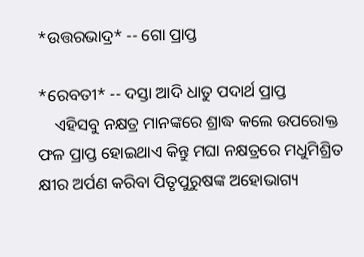*ଉତ୍ତରଭାଦ୍ର* -- ଗୋ ପ୍ରାପ୍ତ

*ରେବତୀ* -- ଦସ୍ତା ଆଦି ଧାତୁ ପଦାର୍ଥ ପ୍ରାପ୍ତ
    ଏହିସବୁ ନକ୍ଷତ୍ର ମାନଙ୍କରେ ଶ୍ରାଦ୍ଧ କଲେ ଉପରୋକ୍ତ ଫଳ ପ୍ରାପ୍ତ ହୋଇଥାଏ କିନ୍ତୁ ମଘା ନକ୍ଷତ୍ରରେ ମଧୁମିଶ୍ରିତ କ୍ଷୀର ଅର୍ପଣ କରିବା ପିତୃପୁରୁଷଙ୍କ ଅହୋଭାଗ୍ୟ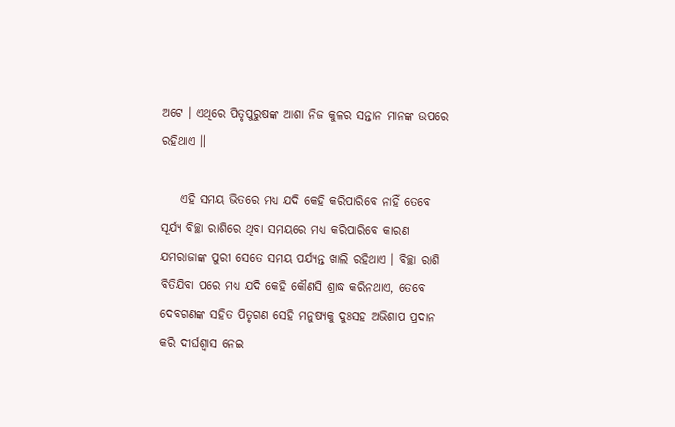ଅଟେ । ଏଥିରେ ପିତୃପୁରୁଷଙ୍କ ଆଶା ନିଜ କୁଳର ସନ୍ତାନ ମାନଙ୍କ ଉପରେ ରହିଥାଏ ॥

    ଏହି ସମୟ ଭିତରେ ମଧ୍ୟ ଯଦି କେହି କରିପାରିବେ ନାହିଁ ତେବେ ସୂର୍ଯ୍ୟ ବିଚ୍ଛା ରାଶିରେ ଥିବା ସମୟରେ ମଧ୍ୟ କରିପାରିବେ କାରଣ ଯମରାଜାଙ୍କ ପୁରୀ ସେତେ ସମୟ ପର୍ଯ୍ୟନ୍ତ ଖାଲି ରହିଥାଏ । ବିଚ୍ଛା ରାଶି ବିତିଯିବା ପରେ ମଧ୍ୟ ଯଦି କେହି କୌଣସି ଶ୍ରାଦ୍ଧ କରିନଥାଏ, ତେବେ ଦେବଗଣଙ୍କ ସହିତ ପିତୃଗଣ ସେହି ମନୁଷ୍ୟକୁ ଦୁଃସହ ଅଭିଶାପ ପ୍ରଦାନ କରି ଦୀର୍ଘଶ୍ଵାସ ନେଇ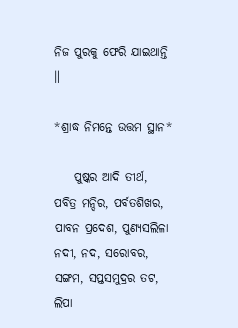ନିଜ ପୁରକୁ ଫେରି ଯାଇଥାନ୍ତି ॥

*ଶ୍ରାଦ୍ଧ ନିମନ୍ତେ ଉତ୍ତମ ସ୍ଥାନ*

    ପୁଷ୍କର ଆଦି ତୀର୍ଥ, ପବିତ୍ର ମନ୍ଦିର, ପର୍ବତଶିଖର, ପାବନ ପ୍ରଦେଶ, ପୁଣ୍ୟସଲିଳା ନଦୀ, ନଦ, ସରୋବର, ସଙ୍ଗମ, ସପ୍ତସମୁଦ୍ରର ତଟ, ଲିପା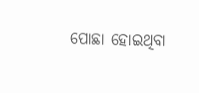ପୋଛା ହୋଇଥିବା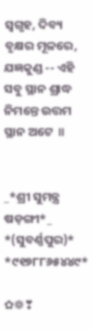ସ୍ବଗୃହ, ଦିବ୍ୟ ବୃକ୍ଷର ମୂଳରେ, ଯଜ୍ଞକୁଣ୍ଡ -- ଏହି ସବୁ ସ୍ଥାନ ଶ୍ରାଦ୍ଧ ନିମନ୍ତେ ଉତ୍ତମ ସ୍ଥାନ ଅଟେ  ॥


_*ଶ୍ରୀ ସୁମନ୍ତ୍ର ଷଡ଼ଙ୍ଗୀ*_ *(ସୁବର୍ଣ୍ଣପୁର)*
*୯୧୭୮୮୬୫୪୪୯*

✿❁❣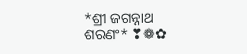*ଶ୍ରୀ ଜଗନ୍ନାଥ ଶରଣଂ* ❣❁✿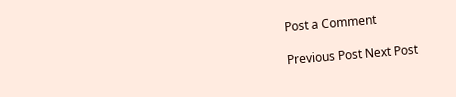Post a Comment

Previous Post Next Post